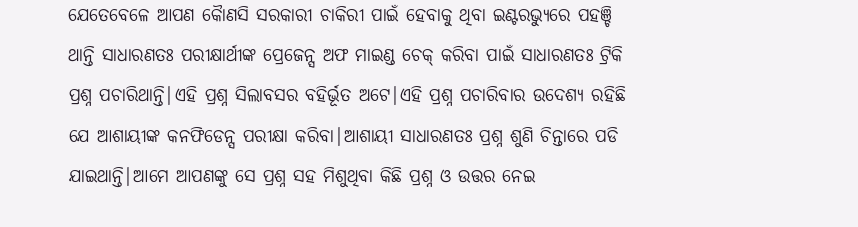ଯେତେବେଳେ ଆପଣ କୈାଣସି ସରକାରୀ ଚାକିରୀ ପାଇଁ ହେବାକୁ ଥିବା ଇଣ୍ଟରଭ୍ୟୁରେ ପହଞ୍ଚି ଥାନ୍ତି ସାଧାରଣତଃ ପରୀକ୍ଷାର୍ଥୀଙ୍କ ପ୍ରେଜେନ୍ସ ଅଫ ମାଇଣ୍ଡ ଚେକ୍ କରିବା ପାଇଁ ସାଧାରଣତଃ ଟ୍ରିକି ପ୍ରଶ୍ନ ପଚାରିଥାନ୍ତି|ଏହି ପ୍ରଶ୍ନ ସିଲାବସର ବହିର୍ଭୂତ ଅଟେ|ଏହି ପ୍ରଶ୍ନ ପଚାରିବାର ଉଦେଶ୍ୟ ରହିଛି ଯେ ଆଶାୟୀଙ୍କ କନଫିଡେନ୍ସ ପରୀକ୍ଷା କରିବା|ଆଶାୟୀ ସାଧାରଣତଃ ପ୍ରଶ୍ନ ଶୁଣି ଚିନ୍ତାରେ ପଡି ଯାଇଥାନ୍ତି|ଆମେ ଆପଣଙ୍କୁ ସେ ପ୍ରଶ୍ନ ସହ ମିଶୁଥିବା କିଛି ପ୍ରଶ୍ନ ଓ ଉତ୍ତର ନେଇ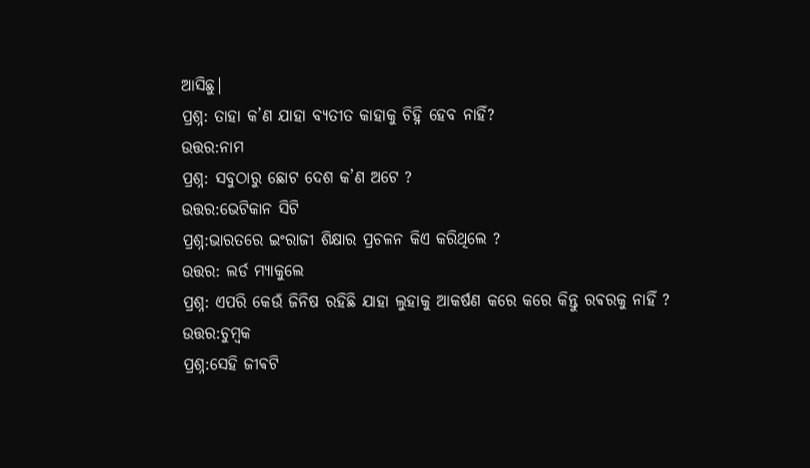ଆସିଛୁ|
ପ୍ରଶ୍ନ: ତାହା କ’ଣ ଯାହା ବ୍ୟତୀତ କାହାକୁ ଚିହ୍ନି ହେବ ନାହିଁ?
ଉତ୍ତର:ନାମ
ପ୍ରଶ୍ନ: ସବୁଠାରୁ ଛୋଟ ଦେଶ କ’ଣ ଅଟେ ?
ଉତ୍ତର:ଭେଟିକାନ ସିଟି
ପ୍ରଶ୍ନ:ଭାରତରେ ଇଂରାଜୀ ଶିକ୍ଷାର ପ୍ରଚଳନ କିଏ କରିଥିଲେ ?
ଉତ୍ତର: ଲର୍ଡ ମ୍ୟାକୁଲେ
ପ୍ରଶ୍ନ: ଏପରି କେଉଁ ଜିନିଷ ରହିଛି ଯାହା ଲୁହାକୁ ଆକର୍ଷଣ କରେ କରେ କିନ୍ତୁ ରଵରକୁ ନାହିଁ ?
ଉତ୍ତର:ଚୁମ୍ବକ
ପ୍ରଶ୍ନ:ସେହି ଜୀଵଟି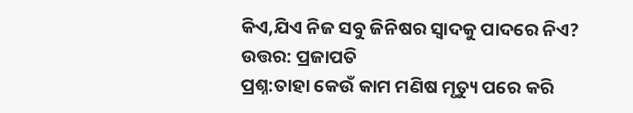କିଏ,ଯିଏ ନିଜ ସବୁ ଜିନିଷର ସ୍ୱାଦକୁ ପାଦରେ ନିଏ?
ଉତ୍ତର: ପ୍ରଜାପତି
ପ୍ରଶ୍ନ:ତାହା କେଉଁ କାମ ମଣିଷ ମୃତ୍ୟୁ ପରେ କରି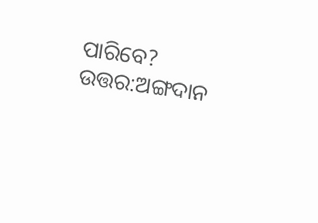ପାରିବେ?
ଉତ୍ତର:ଅଙ୍ଗଦାନ